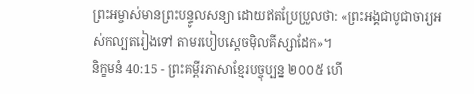ព្រះអម្ចាស់មានព្រះបន្ទូលសន្យា ដោយឥតប្រែប្រួលថា: «ព្រះអង្គជាបូជាចារ្យអស់កល្បតរៀងទៅ តាមរបៀបស្ដេចម៉ិលគីស្សាដែក»។
និក្ខមនំ 40:15 - ព្រះគម្ពីរភាសាខ្មែរបច្ចុប្បន្ន ២០០៥ ហើ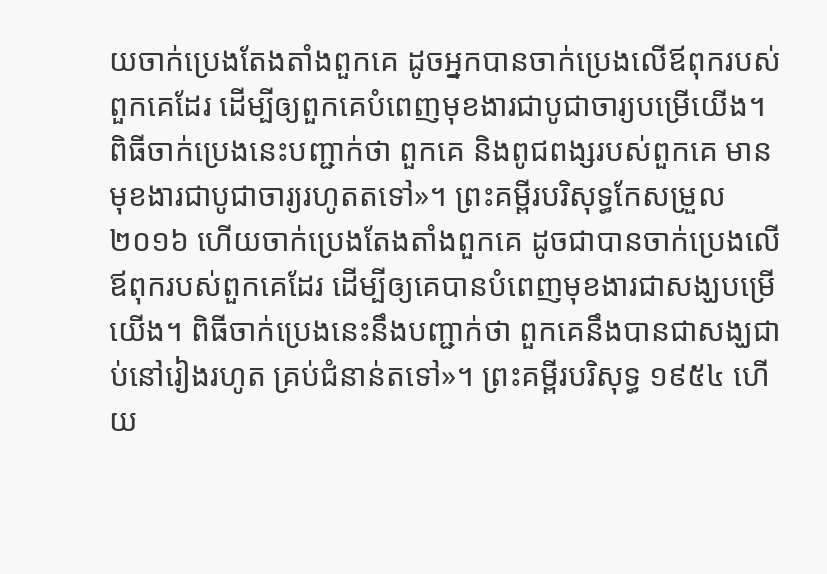យចាក់ប្រេងតែងតាំងពួកគេ ដូចអ្នកបានចាក់ប្រេងលើឪពុករបស់ពួកគេដែរ ដើម្បីឲ្យពួកគេបំពេញមុខងារជាបូជាចារ្យបម្រើយើង។ ពិធីចាក់ប្រេងនេះបញ្ជាក់ថា ពួកគេ និងពូជពង្សរបស់ពួកគេ មានមុខងារជាបូជាចារ្យរហូតតទៅ»។ ព្រះគម្ពីរបរិសុទ្ធកែសម្រួល ២០១៦ ហើយចាក់ប្រេងតែងតាំងពួកគេ ដូចជាបានចាក់ប្រេងលើឪពុករបស់ពួកគេដែរ ដើម្បីឲ្យគេបានបំពេញមុខងារជាសង្ឃបម្រើយើង។ ពិធីចាក់ប្រេងនេះនឹងបញ្ជាក់ថា ពួកគេនឹងបានជាសង្ឃជាប់នៅរៀងរហូត គ្រប់ជំនាន់តទៅ»។ ព្រះគម្ពីរបរិសុទ្ធ ១៩៥៤ ហើយ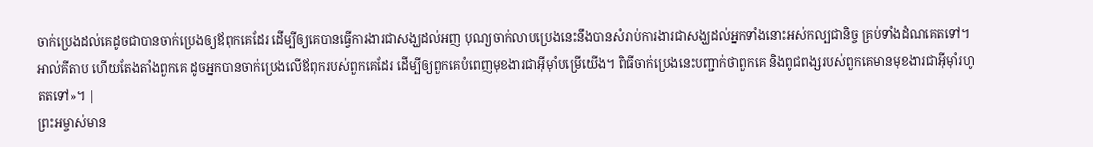ចាក់ប្រេងដល់គេដូចជាបានចាក់ប្រេងឲ្យឪពុកគេដែរ ដើម្បីឲ្យគេបានធ្វើការងារជាសង្ឃដល់អញ បុណ្យចាក់លាបប្រេងនេះនឹងបានសំរាប់ការងារជាសង្ឃដល់អ្នកទាំងនោះអស់កល្បជានិច្ច គ្រប់ទាំងដំណគេតទៅ។ អាល់គីតាប ហើយតែងតាំងពួកគេ ដូចអ្នកបានចាក់ប្រេងលើឪពុករបស់ពួកគេដែរ ដើម្បីឲ្យពួកគេបំពេញមុខងារជាអ៊ីមុាំបម្រើយើង។ ពិធីចាក់ប្រេងនេះបញ្ជាក់ថាពួកគេ និងពូជពង្សរបស់ពួកគេមានមុខងារជាអ៊ីមុាំរហូតតទៅ»។ |
ព្រះអម្ចាស់មាន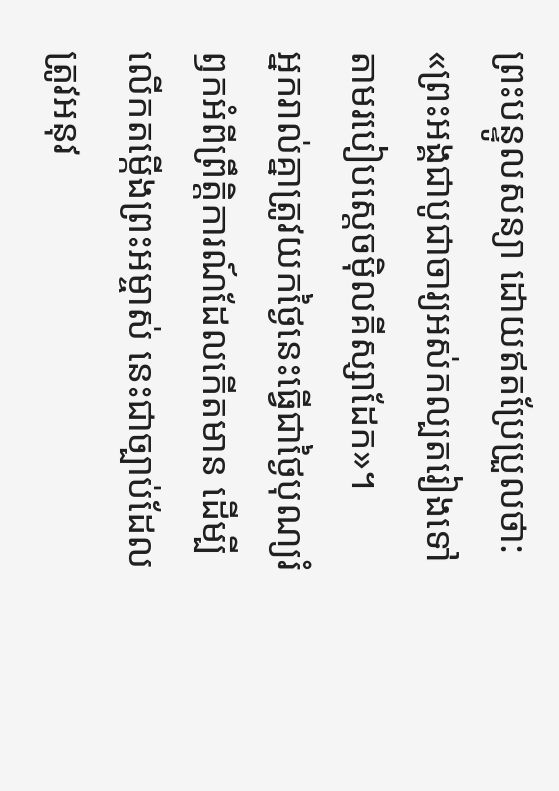ព្រះបន្ទូលសន្យា ដោយឥតប្រែប្រួលថា: «ព្រះអង្គជាបូជាចារ្យអស់កល្បតរៀងទៅ តាមរបៀបស្ដេចម៉ិលគីស្សាដែក»។
អ្នករាល់គ្នាត្រូវយកថ្ងៃនេះធ្វើជាថ្ងៃបុណ្យរំឭកអំពីព្រឹត្តិការណ៍ដែលកើតមាន ដើម្បីលើកតម្កើងព្រះអម្ចាស់ នេះជាច្បាប់ដែលត្រូវអនុវ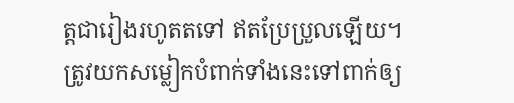ត្តជារៀងរហូតតទៅ ឥតប្រែប្រួលឡើយ។
ត្រូវយកសម្លៀកបំពាក់ទាំងនេះទៅពាក់ឲ្យ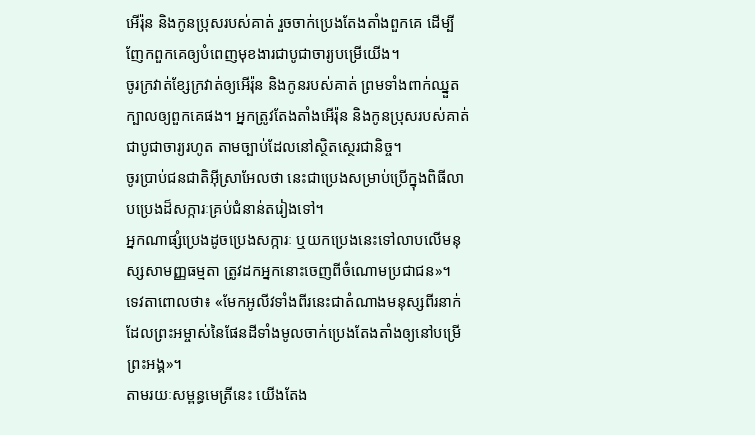អើរ៉ុន និងកូនប្រុសរបស់គាត់ រួចចាក់ប្រេងតែងតាំងពួកគេ ដើម្បីញែកពួកគេឲ្យបំពេញមុខងារជាបូជាចារ្យបម្រើយើង។
ចូរក្រវាត់ខ្សែក្រវាត់ឲ្យអើរ៉ុន និងកូនរបស់គាត់ ព្រមទាំងពាក់ឈ្នួតក្បាលឲ្យពួកគេផង។ អ្នកត្រូវតែងតាំងអើរ៉ុន និងកូនប្រុសរបស់គាត់ជាបូជាចារ្យរហូត តាមច្បាប់ដែលនៅស្ថិតស្ថេរជានិច្ច។
ចូរប្រាប់ជនជាតិអ៊ីស្រាអែលថា នេះជាប្រេងសម្រាប់ប្រើក្នុងពិធីលាបប្រេងដ៏សក្ការៈគ្រប់ជំនាន់តរៀងទៅ។
អ្នកណាផ្សំប្រេងដូចប្រេងសក្ការៈ ឬយកប្រេងនេះទៅលាបលើមនុស្សសាមញ្ញធម្មតា ត្រូវដកអ្នកនោះចេញពីចំណោមប្រជាជន»។
ទេវតាពោលថា៖ «មែកអូលីវទាំងពីរនេះជាតំណាងមនុស្សពីរនាក់ ដែលព្រះអម្ចាស់នៃផែនដីទាំងមូលចាក់ប្រេងតែងតាំងឲ្យនៅបម្រើព្រះអង្គ»។
តាមរយៈសម្ពន្ធមេត្រីនេះ យើងតែង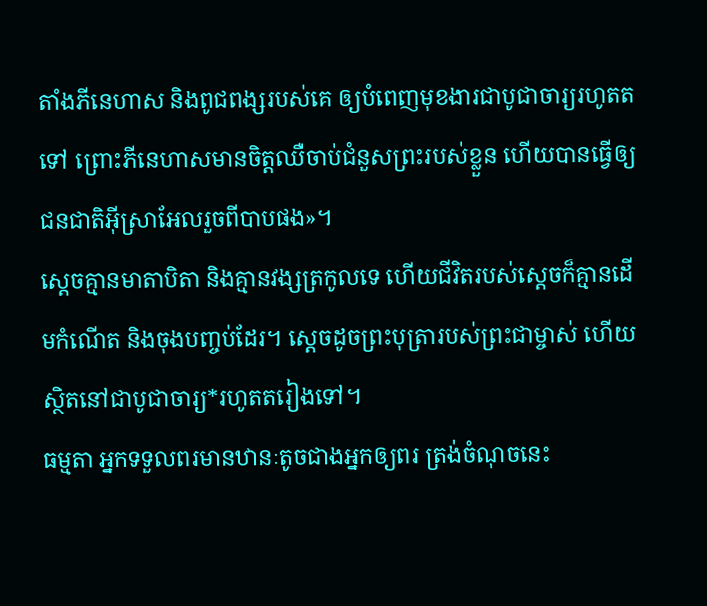តាំងភីនេហាស និងពូជពង្សរបស់គេ ឲ្យបំពេញមុខងារជាបូជាចារ្យរហូតតទៅ ព្រោះភីនេហាសមានចិត្តឈឺចាប់ជំនួសព្រះរបស់ខ្លួន ហើយបានធ្វើឲ្យជនជាតិអ៊ីស្រាអែលរួចពីបាបផង»។
ស្ដេចគ្មានមាតាបិតា និងគ្មានវង្សត្រកូលទេ ហើយជីវិតរបស់ស្ដេចក៏គ្មានដើមកំណើត និងចុងបញ្ចប់ដែរ។ ស្ដេចដូចព្រះបុត្រារបស់ព្រះជាម្ចាស់ ហើយស្ថិតនៅជាបូជាចារ្យ*រហូតតរៀងទៅ។
ធម្មតា អ្នកទទួលពរមានឋានៈតូចជាងអ្នកឲ្យពរ ត្រង់ចំណុចនេះ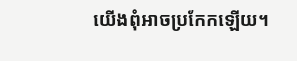យើងពុំអាចប្រកែកឡើយ។